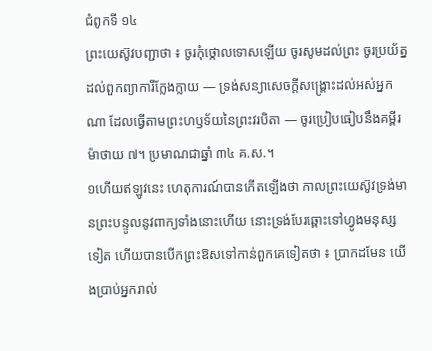ជំពូកទី ១៤
ព្រះយេស៊ូវបញ្ជាថា ៖ ចូរកុំថ្កោលទោសឡើយ ចូរសូមដល់ព្រះ ចូរប្រយ័ត្នដល់ពួកព្យាការីក្លែងក្លាយ — ទ្រង់សន្យាសេចក្ដីសង្គ្រោះដល់អស់អ្នកណា ដែលធ្វើតាមព្រះហឫទ័យនៃព្រះវរបិតា — ចូរប្រៀបធៀបនឹងគម្ពីរម៉ាថាយ ៧។ ប្រមាណជាឆ្នាំ ៣៤ គ.ស.។
១ហើយឥឡូវនេះ ហេតុការណ៍បានកើតឡើងថា កាលព្រះយេស៊ូវទ្រង់មានព្រះបន្ទូលនូវពាក្យទាំងនោះហើយ នោះទ្រង់បែរឆ្ពោះទៅហ្វូងមនុស្សទៀត ហើយបានបើកព្រះឱសទៅកាន់ពួកគេទៀតថា ៖ ប្រាកដមែន យើងប្រាប់អ្នករាល់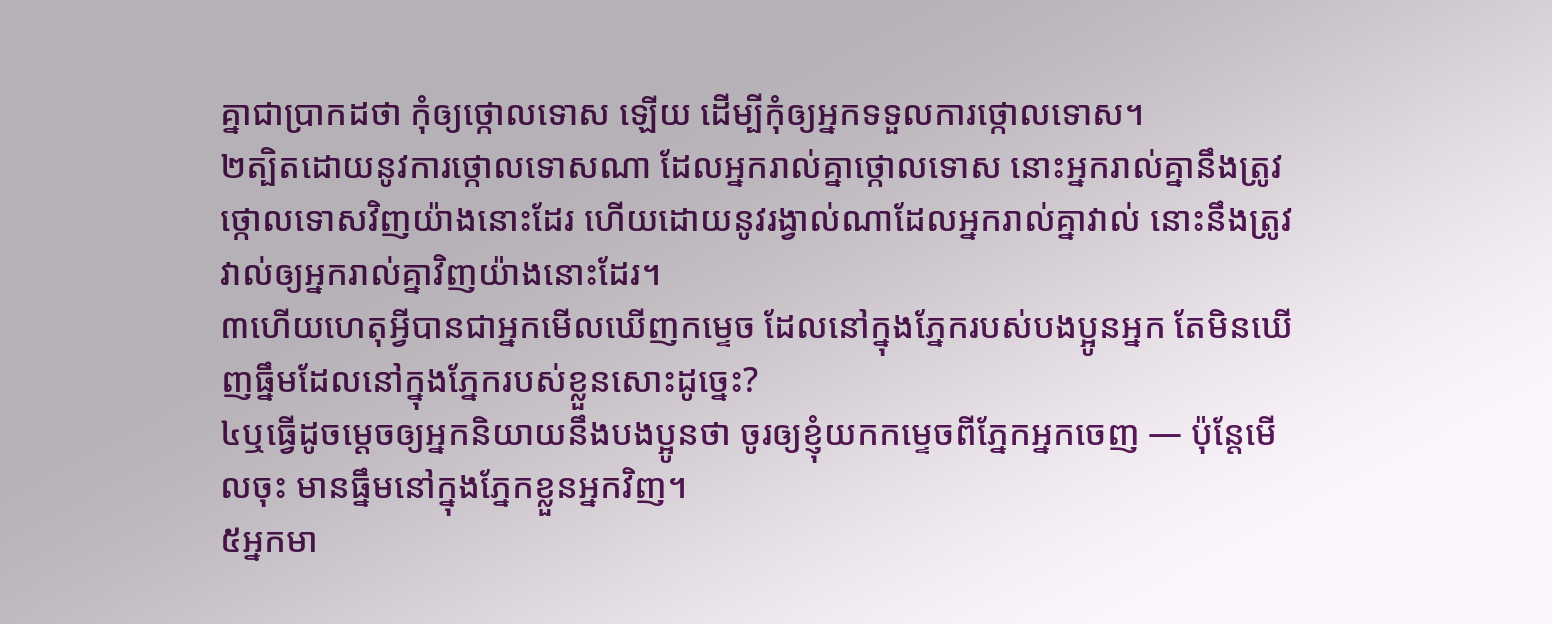គ្នាជាប្រាកដថា កុំឲ្យថ្កោលទោស ឡើយ ដើម្បីកុំឲ្យអ្នកទទួលការថ្កោលទោស។
២ត្បិតដោយនូវការថ្កោលទោសណា ដែលអ្នករាល់គ្នាថ្កោលទោស នោះអ្នករាល់គ្នានឹងត្រូវថ្កោលទោសវិញយ៉ាងនោះដែរ ហើយដោយនូវរង្វាល់ណាដែលអ្នករាល់គ្នាវាល់ នោះនឹងត្រូវវាល់ឲ្យអ្នករាល់គ្នាវិញយ៉ាងនោះដែរ។
៣ហើយហេតុអ្វីបានជាអ្នកមើលឃើញកម្ទេច ដែលនៅក្នុងភ្នែករបស់បងប្អូនអ្នក តែមិនឃើញធ្នឹមដែលនៅក្នុងភ្នែករបស់ខ្លួនសោះដូច្នេះ?
៤ឬធ្វើដូចម្ដេចឲ្យអ្នកនិយាយនឹងបងប្អូនថា ចូរឲ្យខ្ញុំយកកម្ទេចពីភ្នែកអ្នកចេញ — ប៉ុន្តែមើលចុះ មានធ្នឹមនៅក្នុងភ្នែកខ្លួនអ្នកវិញ។
៥អ្នកមា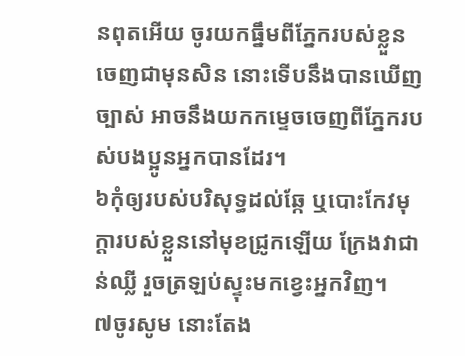នពុតអើយ ចូរយកធ្នឹមពីភ្នែករបស់ខ្លួនចេញជាមុនសិន នោះទើបនឹងបានឃើញច្បាស់ អាចនឹងយកកម្ទេចចេញពីភ្នែករបស់បងប្អូនអ្នកបានដែរ។
៦កុំឲ្យរបស់បរិសុទ្ធដល់ឆ្កែ ឬបោះកែវមុក្ដារបស់ខ្លួននៅមុខជ្រូកឡើយ ក្រែងវាជាន់ឈ្លី រួចត្រឡប់ស្ទុះមកខ្វេះអ្នកវិញ។
៧ចូរសូម នោះតែង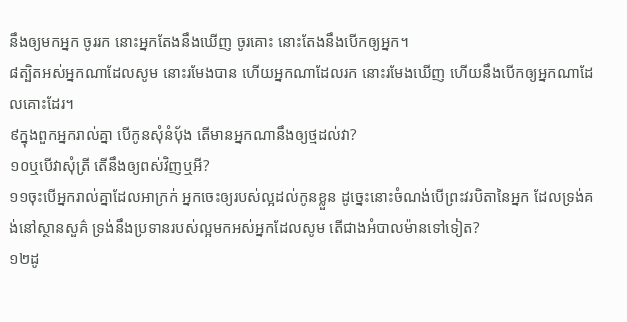នឹងឲ្យមកអ្នក ចូររក នោះអ្នកតែងនឹងឃើញ ចូរគោះ នោះតែងនឹងបើកឲ្យអ្នក។
៨ត្បិតអស់អ្នកណាដែលសូម នោះរមែងបាន ហើយអ្នកណាដែលរក នោះរមែងឃើញ ហើយនឹងបើកឲ្យអ្នកណាដែលគោះដែរ។
៩ក្នុងពួកអ្នករាល់គ្នា បើកូនសុំនំប៉័ង តើមានអ្នកណានឹងឲ្យថ្មដល់វា?
១០ឬបើវាសុំត្រី តើនឹងឲ្យពស់វិញឬអី?
១១ចុះបើអ្នករាល់គ្នាដែលអាក្រក់ អ្នកចេះឲ្យរបស់ល្អដល់កូនខ្លួន ដូច្នេះនោះចំណង់បើព្រះវរបិតានៃអ្នក ដែលទ្រង់គង់នៅស្ថានសួគ៌ ទ្រង់នឹងប្រទានរបស់ល្អមកអស់អ្នកដែលសូម តើជាងអំបាលម៉ានទៅទៀត?
១២ដូ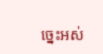ច្នេះអស់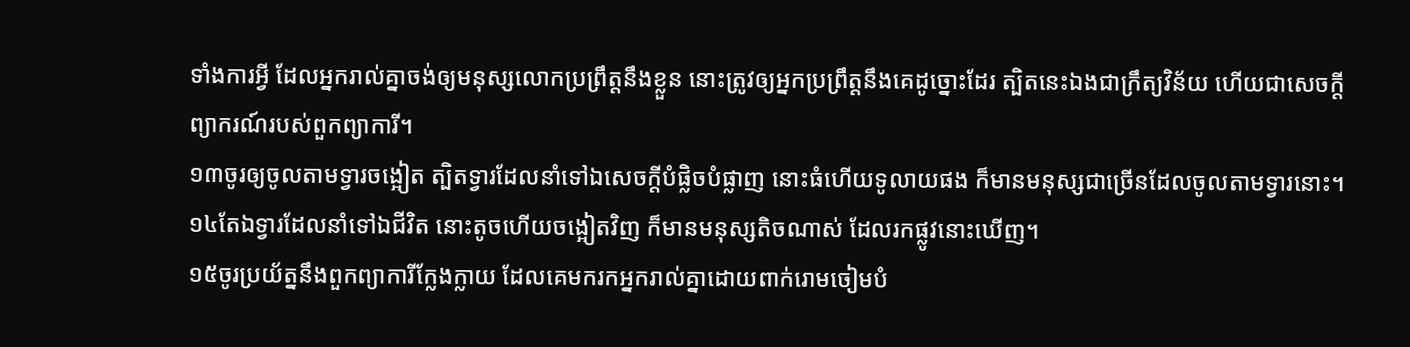ទាំងការអ្វី ដែលអ្នករាល់គ្នាចង់ឲ្យមនុស្សលោកប្រព្រឹត្តនឹងខ្លួន នោះត្រូវឲ្យអ្នកប្រព្រឹត្តនឹងគេដូច្នោះដែរ ត្បិតនេះឯងជាក្រឹត្យវិន័យ ហើយជាសេចក្ដីព្យាករណ៍របស់ពួកព្យាការី។
១៣ចូរឲ្យចូលតាមទ្វារចង្អៀត ត្បិតទ្វារដែលនាំទៅឯសេចក្ដីបំផ្លិចបំផ្លាញ នោះធំហើយទូលាយផង ក៏មានមនុស្សជាច្រើនដែលចូលតាមទ្វារនោះ។
១៤តែឯទ្វារដែលនាំទៅឯជីវិត នោះតូចហើយចង្អៀតវិញ ក៏មានមនុស្សតិចណាស់ ដែលរកផ្លូវនោះឃើញ។
១៥ចូរប្រយ័ត្ននឹងពួកព្យាការីក្លែងក្លាយ ដែលគេមករកអ្នករាល់គ្នាដោយពាក់រោមចៀមបំ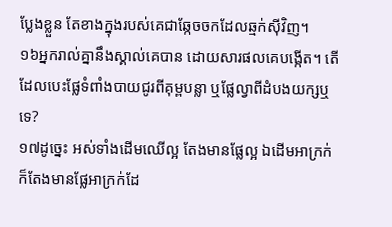ប្លែងខ្លួន តែខាងក្នុងរបស់គេជាឆ្កែចចកដែលឆ្មក់ស៊ីវិញ។
១៦អ្នករាល់គ្នានឹងស្គាល់គេបាន ដោយសារផលគេបង្កើត។ តើដែលបេះផ្លែទំពាំងបាយជូរពីគុម្ពបន្លា ឬផ្លែល្វាពីដំបងយក្សឬទេ?
១៧ដូច្នេះ អស់ទាំងដើមឈើល្អ តែងមានផ្លែល្អ ឯដើមអាក្រក់ ក៏តែងមានផ្លែអាក្រក់ដែ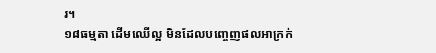រ។
១៨ធម្មតា ដើមឈើល្អ មិនដែលបញ្ចេញផលអាក្រក់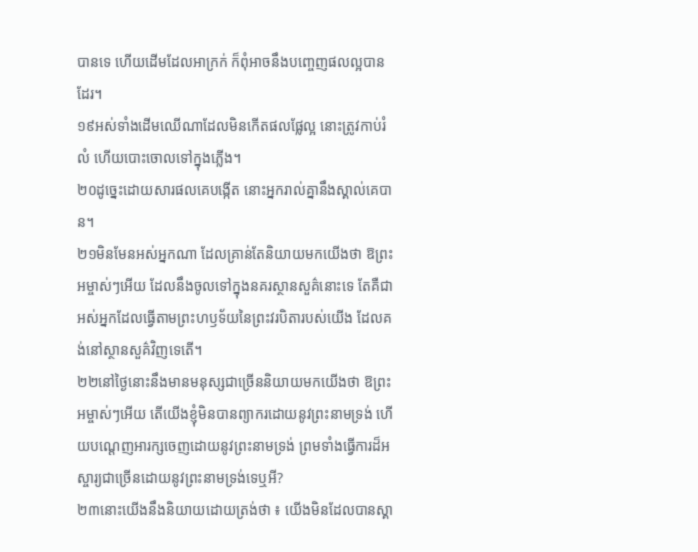បានទេ ហើយដើមដែលអាក្រក់ ក៏ពុំអាចនឹងបញ្ចេញផលល្អបានដែរ។
១៩អស់ទាំងដើមឈើណាដែលមិនកើតផលផ្លែល្អ នោះត្រូវកាប់រំលំ ហើយបោះចោលទៅក្នុងភ្លើង។
២០ដូច្នេះដោយសារផលគេបង្កើត នោះអ្នករាល់គ្នានឹងស្គាល់គេបាន។
២១មិនមែនអស់អ្នកណា ដែលគ្រាន់តែនិយាយមកយើងថា ឱព្រះអម្ចាស់ៗអើយ ដែលនឹងចូលទៅក្នុងនគរស្ថានសួគ៌នោះទេ តែគឺជាអស់អ្នកដែលធ្វើតាមព្រះហឫទ័យនៃព្រះវរបិតារបស់យើង ដែលគង់នៅស្ថានសួគ៌វិញទេតើ។
២២នៅថ្ងៃនោះនឹងមានមនុស្សជាច្រើននិយាយមកយើងថា ឱព្រះអម្ចាស់ៗអើយ តើយើងខ្ញុំមិនបានព្យាករដោយនូវព្រះនាមទ្រង់ ហើយបណ្ដេញអារក្សចេញដោយនូវព្រះនាមទ្រង់ ព្រមទាំងធ្វើការដ៏អស្ចារ្យជាច្រើនដោយនូវព្រះនាមទ្រង់ទេឬអី?
២៣នោះយើងនឹងនិយាយដោយត្រង់ថា ៖ យើងមិនដែលបានស្គា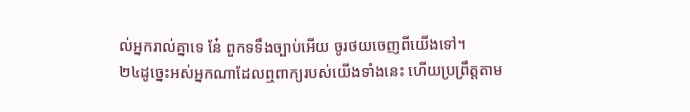ល់អ្នករាល់គ្នាទេ នែ៎ ពួកទទឹងច្បាប់អើយ ចូរថយចេញពីយើងទៅ។
២៤ដូច្នេះអស់អ្នកណាដែលឮពាក្យរបស់យើងទាំងនេះ ហើយប្រព្រឹត្តតាម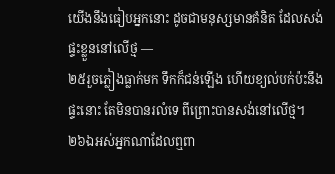យើងនឹងធៀបអ្នកនោះ ដូចជាមនុស្សមានគំនិត ដែលសង់ផ្ទះខ្លួននៅលើថ្ម —
២៥រួចភ្លៀងធ្លាក់មក ទឹកក៏ជន់ឡើង ហើយខ្យល់បក់ប៉ះនឹងផ្ទះនោះ តែមិនបានរលំទេ ពីព្រោះបានសង់នៅលើថ្ម។
២៦ឯអស់អ្នកណាដែលឮពា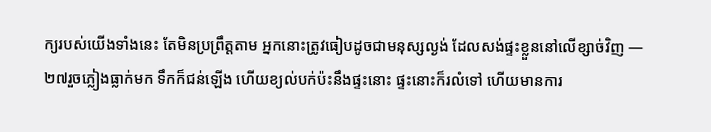ក្យរបស់យើងទាំងនេះ តែមិនប្រព្រឹត្តតាម អ្នកនោះត្រូវធៀបដូចជាមនុស្សល្ងង់ ដែលសង់ផ្ទះខ្លួននៅលើខ្សាច់វិញ —
២៧រួចភ្លៀងធ្លាក់មក ទឹកក៏ជន់ឡើង ហើយខ្យល់បក់ប៉ះនឹងផ្ទះនោះ ផ្ទះនោះក៏រលំទៅ ហើយមានការ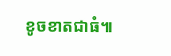ខូចខាតជាធំ៕